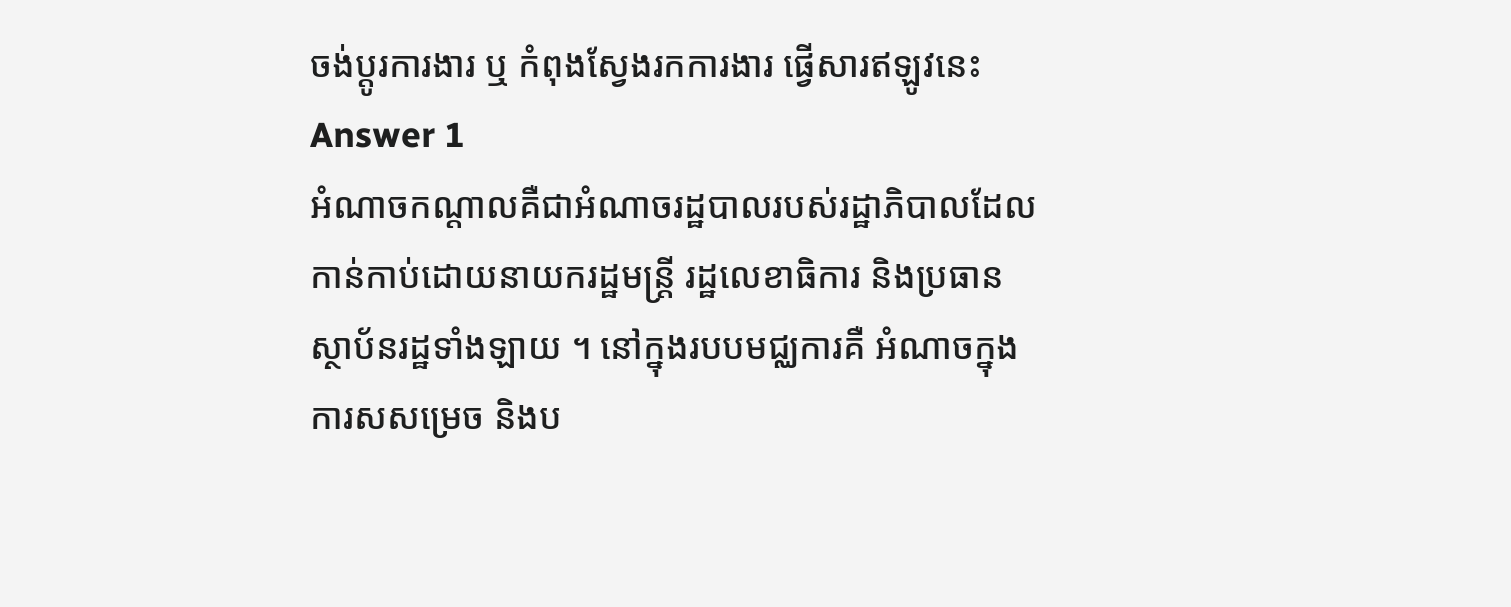ចង់ប្តូរការងារ ឬ កំពុងស្វែងរកការងារ ផ្វើសារឥឡូវនេះ
Answer 1
អំណាចកណ្ដាលគឺជាអំណាចរដ្ឋបាលរបស់រដ្ឋាភិបាលដែលកាន់កាប់ដោយនាយករដ្ឋមន្ដ្រី រដ្ឋលេខាធិការ និងប្រធាន ស្ថាប័នរដ្ឋទាំងឡាយ ។ នៅក្នុងរបបមជ្ឈការគឺ អំណាចក្នុងការសសម្រេច និងប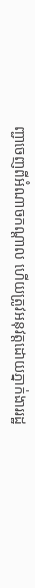ញ្ជាចេញពីអំណាចកណ្ដាល ហើយត្រូវអនុវត្តដោយភ្នាក់ងាររដ្ឋ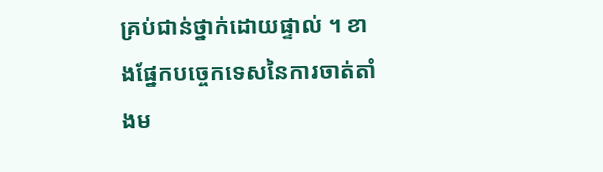គ្រប់ជាន់ថ្នាក់ដោយផ្ទាល់ ។ ខាងផ្នែកបច្ចេកទេសនៃការចាត់តាំងម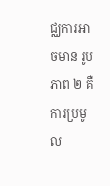ជ្ឈការអាចមាន រូបភាព ២ គឺ ការប្រមូល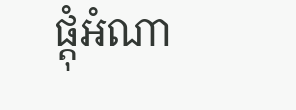ផ្ដុំអំណា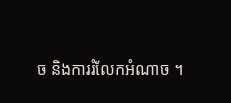ច និងការរំលែកអំណាច ។